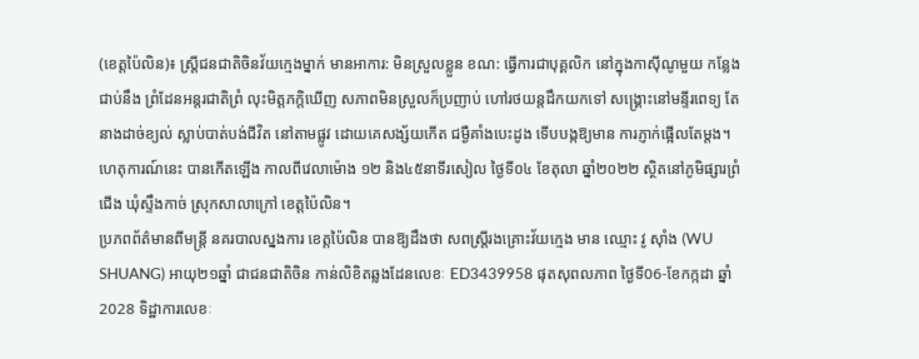(ខេត្តប៉ៃលិន)៖ ស្រ្តីជនជាតិចិនវ័យក្មេងម្នាក់ មានអាការ: មិនស្រួលខ្លួន ខណ: ធ្វើការជាបុគ្គលិក នៅក្នុងកាស៊ីណូមួយ កន្លែងជាប់នឹង ព្រំដែនអន្តរជាតិព្រំ លុះមិត្តភក្តិឃើញ សភាពមិនស្រួលក៏ប្រញាប់ ហៅរថយន្តដឹកយកទៅ សង្គ្រោះនៅមន្ទីរពេទ្យ តែនាងដាច់ខ្យល់ ស្លាប់បាត់បង់ជីវិត នៅតាមផ្លូវ ដោយគេសង្ស័យកើត ជម្ងឺគាំងបេះដូង ទើបបង្កឱ្យមាន ការភ្ញាក់ផ្អើលតែម្តង។
ហេតុការណ៍នេះ បានកើតឡើង កាលពីវេលាម៉ោង ១២ និង៤៥នាទីរសៀល ថ្ងៃទី០៤ ខែតុលា ឆ្នាំ២០២២ ស្ថិតនៅភូមិផ្សារព្រំជើង ឃុំស្ទឹងកាច់ ស្រុកសាលាក្រៅ ខេត្តប៉ៃលិន។
ប្រភពព័ត៌មានពីមន្ត្រី នគរបាលស្នងការ ខេត្តប៉ៃលិន បានឱ្យដឹងថា សពស្រ្តីរងគ្រោះវ័យក្មេង មាន ឈ្មោះ វូ ស៊ាំង (WU SHUANG) អាយុ២១ឆ្នាំ ជាជនជាតិចិន កាន់លិខិតឆ្លងដែនលេខៈ ED3439958 ផុតសុពលភាព ថ្ងៃទី06-ខែកក្កដា ឆ្នាំ2028 ទិដ្ឋាការលេខៈ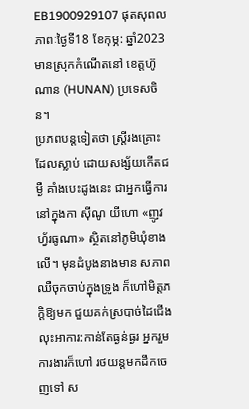EB1900929107 ផុតសុពលភាពៈថ្ងៃទី18 ខែកុម្ភ: ឆ្នាំ2023 មានស្រុកកំណើតនៅ ខេត្តហ៊ូណាន (HUNAN) ប្រទេសចិន។
ប្រភពបន្តទៀតថា ស្រ្តីរងគ្រោះដែលស្លាប់ ដោយសង្ស័យកើតជម្ងឺ គាំងបេះដូងនេះ ជាអ្នកធ្វើការនៅក្នុងកា ស៊ីណូ យីហោ «ញូវហ្វ័រធូណា» ស្ថិតនៅភូមិឃុំខាងលើ។ មុនដំបូងនាងមាន សភាពឈឺចុកចាប់ក្នុងទ្រូង ក៏ហៅមិត្តភក្តិឱ្យមក ជួយគក់ស្របាច់ដៃជើង លុះអាការ:កាន់តែធ្ងន់ធ្ងរ អ្នករួមការងារក៏ហៅ រថយន្តមកដឹកចេញទៅ ស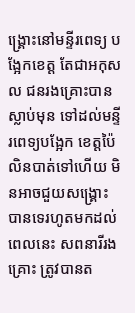ង្គ្រោះនៅមន្ទីរពេទ្យ បង្អែកខេត្ត តែជាអកុសល ជនរងគ្រោះបានស្លាប់មុន ទៅដល់មន្ទីរពេទ្យបង្អែក ខេត្តប៉ៃលិនបាត់ទៅហើយ មិនអាចជួយសង្គ្រោះ បានទេរហូតមកដល់ពេលនេះ សពនារីរងគ្រោះ ត្រូវបានត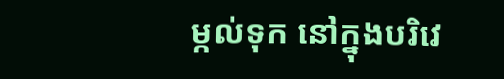ម្កល់ទុក នៅក្នុងបរិវេ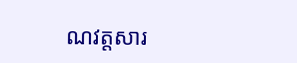ណវត្តសារ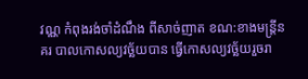វណ្ណ កំពុងរង់ចាំដំណឹង ពីសាច់ញាត ខណ:ខាងមន្រ្តីនគរ បាលកោសល្យវច្ឆ័យបាន ធ្វើកោសល្យវច្ឆ័យរួចរា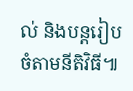ល់ និងបន្តរៀបចំតាមនីតិវិធី៕